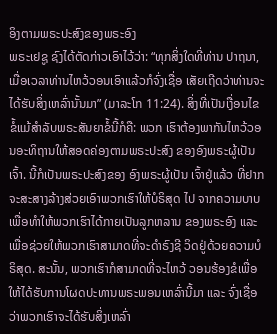ອິງຕາມພຣະປະສົງຂອງພຣະອົງ
ພຣະເຢຊູ ຊົງໄດ້ຕັດກ່າວເອົາໄວ້ວ່າ: “ທຸກສິ່ງໃດທີ່ທ່ານ ປາຖນາ, ເມື່ອເວລາທ່ານໄຫວ້ວອນເອົາແລ້ວກໍຈົ່ງເຊື່ອ ເສັຍເຖີດວ່າທ່ານຈະໄດ້ຮັບສິ່ງເຫລົ່ານັ້ນມາ” (ມາລະໂກ 11:24). ສິ່ງທີ່ເປັນເງື່ອນໄຂຂໍ້ແມ້ສຳລັບພຣະສັນຍາຂໍ້ນີ້ກໍຄື: ພວກ ເຮົາຕ້ອງພາກັນໄຫວ້ວອນອະທິຖານໃຫ້ສອດຄ່ອງຕາມພຣະປະສົງ ຂອງອົງພຣະຜູ້ເປັນເຈົ້າ. ນີ້ກໍເປັນພຣະປະສົງຂອງ ອົງພຣະຜູ້ເປັນ ເຈົ້າຢູ່ແລ້ວ ທີ່ຢາກຈະສະສາງລ້າງສ່ວຍເອົາພວກເຮົາໃຫ້ບໍຣິສຸດ ໄປ ຈາກຄວາມບາບເພື່ອທຳໃຫ້ພວກເຮົາໄດ້ກາຍເປັນລູກຫລານ ຂອງພຣະອົງ ແລະ ເພື່ອຊ່ວຍໃຫ້ພວກເຮົາສາມາດທີ່ຈະດຳຣົງຊີ ວິດຢູ່ດ້ວຍຄວາມບໍຣິສຸດ. ສະນັ້ນ, ພວກເຮົາກໍສາມາດທີ່ຈະໄຫວ້ ວອນຮ້ອງຂໍເພື່ອໃຫ້ໄດ້ຮັບການໂຜດປະທານພຣະພອນເຫລົ່ານີ້ມາ ແລະ ຈົ່ງເຊື່ອວ່າພວກເຮົາຈະໄດ້ຮັບສິ່ງເຫລົ່າ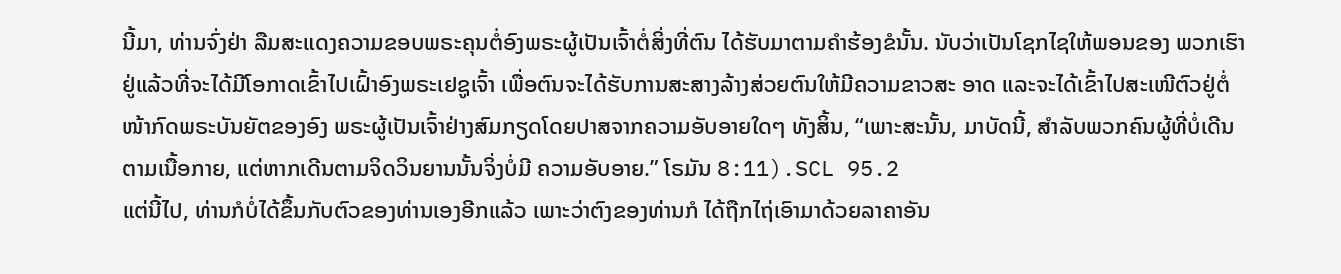ນີ້ມາ, ທ່ານຈົ່ງຢ່າ ລືມສະແດງຄວາມຂອບພຣະຄຸນຕໍ່ອົງພຣະຜູ້ເປັນເຈົ້າຕໍ່ສິ່ງທີ່ຕົນ ໄດ້ຮັບມາຕາມຄຳຮ້ອງຂໍນັ້ນ. ນັບວ່າເປັນໂຊກໄຊໃຫ້ພອນຂອງ ພວກເຮົາຢູ່ແລ້ວທີ່ຈະໄດ້ມີໂອກາດເຂົ້າໄປເຝົ້າອົງພຣະເຢຊູເຈົ້າ ເພື່ອຕົນຈະໄດ້ຮັບການສະສາງລ້າງສ່ວຍຕົນໃຫ້ມີຄວາມຂາວສະ ອາດ ແລະຈະໄດ້ເຂົ້າໄປສະເໜີຕົວຢູ່ຕໍ່ໜ້າກົດພຣະບັນຍັຕຂອງອົງ ພຣະຜູ້ເປັນເຈົ້າຢ່າງສົມກຽດໂດຍປາສຈາກຄວາມອັບອາຍໃດໆ ທັງສິ້ນ, “ເພາະສະນັ້ນ, ມາບັດນີ້, ສຳລັບພວກຄົນຜູ້ທີ່ບໍ່ເດີນ ຕາມເນື້ອກາຍ, ແຕ່ຫາກເດີນຕາມຈິດວິນຍານນັ້ນຈິ່ງບໍ່ມີ ຄວາມອັບອາຍ.” ໂຣມັນ 8:11).SCL 95.2
ແຕ່ນີ້ໄປ, ທ່ານກໍບໍ່ໄດ້ຂຶ້ນກັບຕົວຂອງທ່ານເອງອີກແລ້ວ ເພາະວ່າຕົງຂອງທ່ານກໍ ໄດ້ຖືກໄຖ່ເອົາມາດ້ວຍລາຄາອັນ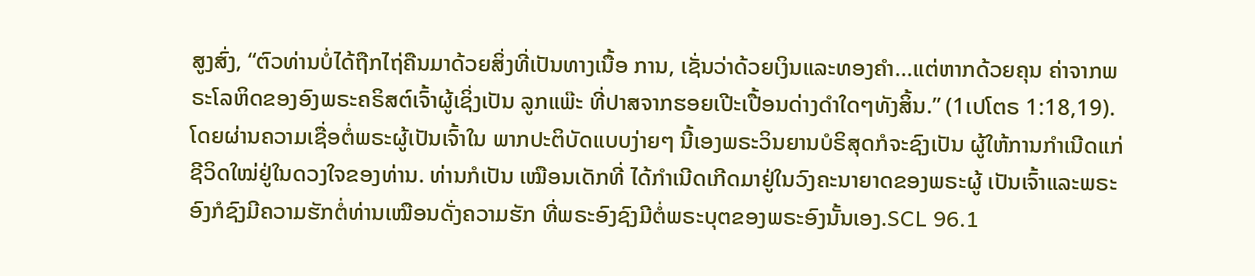ສູງສົ່ງ, “ຕົວທ່ານບໍ່ໄດ້ຖືກໄຖ່ຄືນມາດ້ວຍສິ່ງທີ່ເປັນທາງເນື້ອ ການ, ເຊັ່ນວ່າດ້ວຍເງິນແລະທອງຄຳ...ແຕ່ຫາກດ້ວຍຄຸນ ຄ່າຈາກພຣະໂລຫິດຂອງອົງພຣະຄຣິສຕ໌ເຈົ້າຜູ້ເຊິ່ງເປັນ ລູກແພ໊ະ ທີ່ປາສຈາກຮອຍເປີະເປື້ອນດ່າງດຳໃດໆທັງສິ້ນ.” (1ເປໂຕຣ 1:18,19). ໂດຍຜ່ານຄວາມເຊື່ອຕໍ່ພຣະຜູ້ເປັນເຈົ້າໃນ ພາກປະຕິບັດແບບງ່າຍໆ ນີ້ເອງພຣະວິນຍານບໍຣິສຸດກໍຈະຊົງເປັນ ຜູ້ໃຫ້ການກຳເນີດແກ່ຊີວິດໃໝ່ຢູ່ໃນດວງໃຈຂອງທ່ານ. ທ່ານກໍເປັນ ເໝືອນເດັກທີ່ ໄດ້ກຳເນີດເກີດມາຢູ່ໃນວົງຄະນາຍາດຂອງພຣະຜູ້ ເປັນເຈົ້າແລະພຣະອົງກໍຊົງມີຄວາມຮັກຕໍ່ທ່ານເໝືອນດັ່ງຄວາມຮັກ ທີ່ພຣະອົງຊົງມີຕໍ່ພຣະບຸຕຂອງພຣະອົງນັ້ນເອງ.SCL 96.1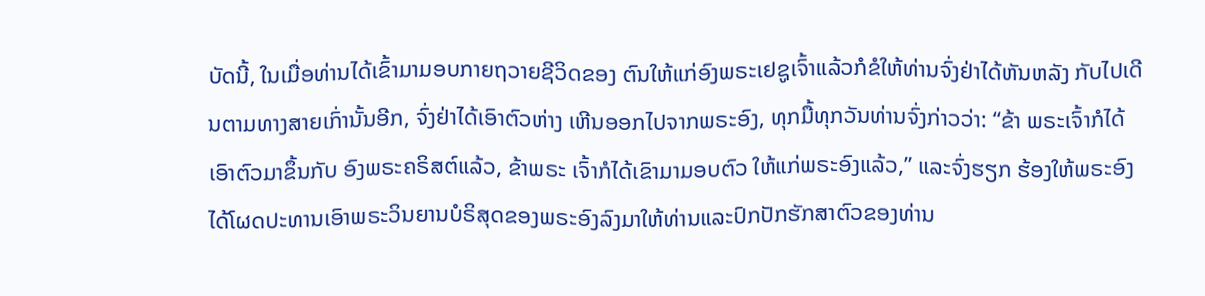ບັດນີ້, ໃນເມື່ອທ່ານໄດ້ເຂົ້າມາມອບກາຍຖວາຍຊີວິດຂອງ ຕົນໃຫ້ແກ່ອົງພຣະເຢຊູເຈົ້າແລ້ວກໍຂໍໃຫ້ທ່ານຈົ່ງຢ່າໄດ້ຫັນຫລັງ ກັບໄປເດີນຕາມທາງສາຍເກົ່ານັ້ນອີກ, ຈົ່ງຢ່າໄດ້ເອົາຕົວຫ່າງ ເຫີນອອກໄປຈາກພຣະອົງ, ທຸກມື້ທຸກວັນທ່ານຈົ່ງກ່າວວ່າ: “ຂ້າ ພຣະເຈົ້າກໍໄດ້ເອົາຕົວມາຂຶ້ນກັບ ອົງພຣະຄຣິສຕ໌ແລ້ວ, ຂ້າພຣະ ເຈົ້າກໍໄດ້ເຂົາມາມອບຕົວ ໃຫ້ແກ່ພຣະອົງແລ້ວ,” ແລະຈົ່ງຮຽກ ຮ້ອງໃຫ້ພຣະອົງໄດ້ໂຜດປະທານເອົາພຣະວິນຍານບໍຣິສຸດຂອງພຣະອົງລົງມາໃຫ້ທ່ານແລະປົກປັກຮັກສາຕົວຂອງທ່ານ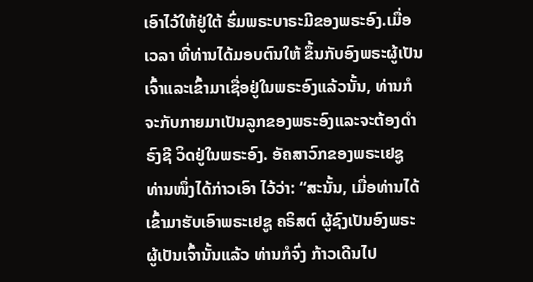ເອົາໄວ້ໃຫ້ຢູ່ໃຕ້ ຮົ່ມພຣະບາຣະມີຂອງພຣະອົງ.ເມື່ອເວລາ ທີ່ທ່ານໄດ້ມອບຕົນໃຫ້ ຂຶ້ນກັບອົງພຣະຜູ້ເປັນເຈົ້າແລະເຂົ້າມາເຊື່ອຢູ່ໃນພຣະອົງແລ້ວນັ້ນ, ທ່ານກໍຈະກັບກາຍມາເປັນລູກຂອງພຣະອົງແລະຈະຕ້ອງດຳຣົງຊີ ວິດຢູ່ໃນພຣະອົງ. ອັຄສາວົກຂອງພຣະເຢຊູ ທ່ານໜຶ່ງໄດ້ກ່າວເອົາ ໄວ້ວ່າ: “ສະນັ້ນ, ເມື່ອທ່ານໄດ້ເຂົ້າມາຮັບເອົາພຣະເຢຊູ ຄຣິສຕ໌ ຜູ້ຊົງເປັນອົງພຣະຜູ້ເປັນເຈົ້ານັ້ນແລ້ວ ທ່ານກໍຈົ່ງ ກ້າວເດີນໄປ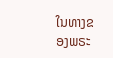ໃນທາງຂອງພຣະ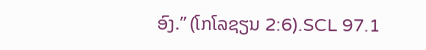ອົງ.” (ໂກໂລຊຽນ 2:6).SCL 97.1